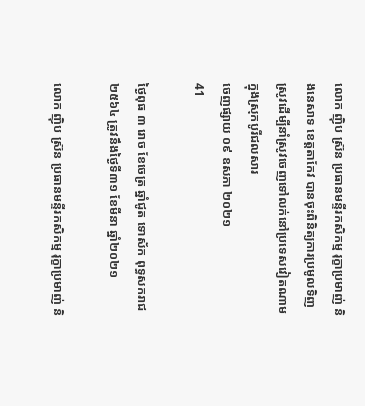លោក ញ៉ិប ស្រ៊ន ប្រធានមន្ទីរកសិកម្ម រុក្ខាប្រមាញ់ និងនេសាទ ខេត្តតាកែវ បានចុះពិនិត្យការប្រមូលទិញស្រូវដើម្បីនាំស្រូវចេញទៅលក់នៅប្រទេសវៀតណាម ក្នុងស្រុកបូរីជលសារ
ចេញផ្សាយ ០៩ ឧសភា ២០២១
41

ថ្ងៃពុធ ៣ រោច ខែចេត្រ ឆ្នាំជូត ទោស័ក ពុទ្ធសករាជ ២៥៦៤ ត្រូវនឹងថ្ងៃទី៣១ ខែមីនា ឆ្នាំ២០២១

លោក ញ៉ិប ស្រ៊ន ប្រធានមន្ទីរកសិកម្ម រុក្ខាប្រមាញ់ និ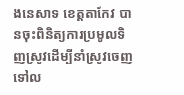ងនេសាទ ខេត្តតាកែវ បានចុះពិនិត្យការប្រមូលទិញស្រូវដើម្បីនាំស្រូវចេញទៅល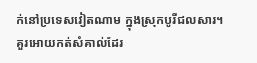ក់នៅប្រទេសវៀតណាម ក្នុងស្រុកបូរីជលសារ។ គួរអោយកត់សំគាល់ដែរ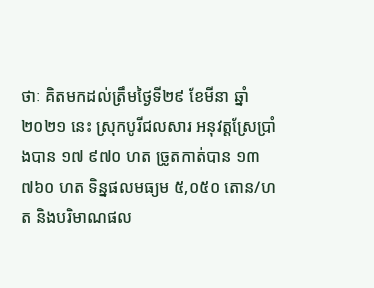ថាៈ គិតមកដល់ត្រឹមថ្ងៃទី២៩ ខែមីនា ឆ្នាំ២០២១ នេះ ស្រុកបូរីជលសារ អនុវត្តស្រែប្រាំងបាន ១៧ ៩៧០ ហត ច្រូតកាត់បាន ១៣ ៧៦០ ហត ទិន្នផលមធ្យម ៥,០៥០ តោន/ហត និងបរិមាណផល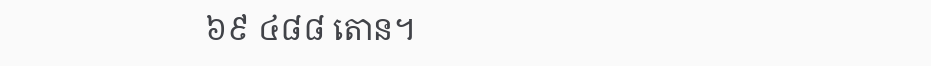៦៩ ៤៨៨ តោន។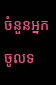ចំនួនអ្នកចូលទ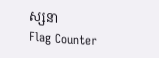ស្សនា
Flag Counter